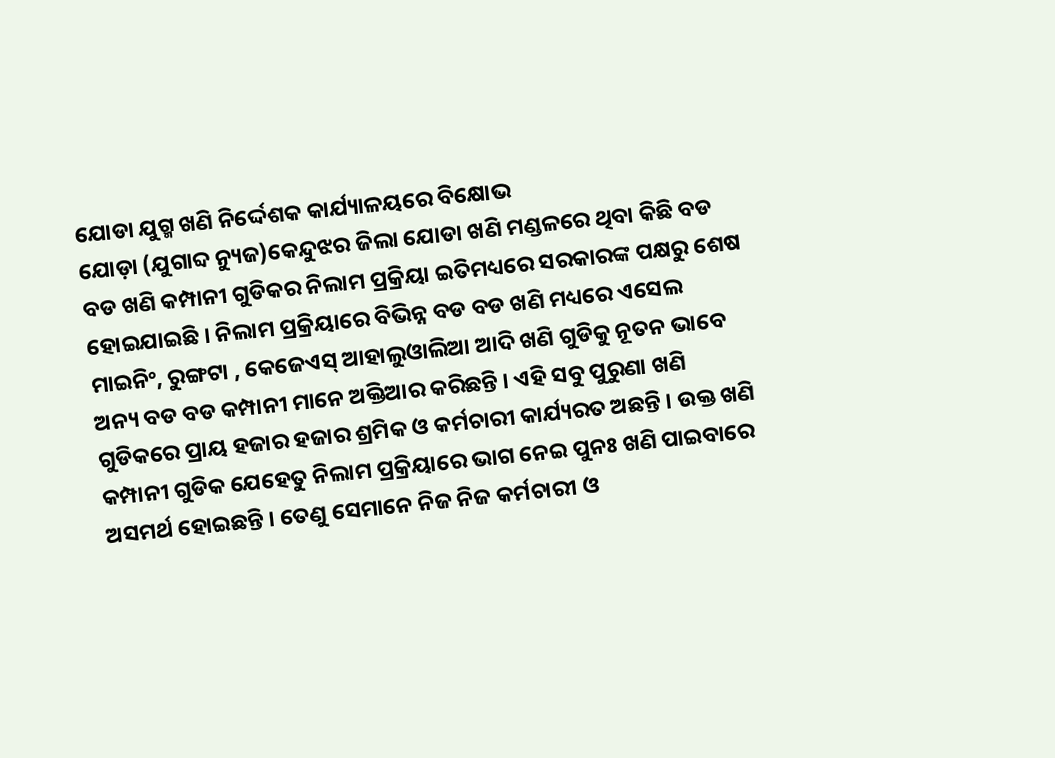ଯୋଡା ଯୁଗ୍ମ ଖଣି ନିର୍ଦ୍ଦେଶକ କାର୍ଯ୍ୟାଳୟରେ ବିକ୍ଷୋଭ
ଯୋଡ଼ା (ଯୁଗାବ୍ଦ ନ୍ୟୁଜ)କେନ୍ଦୁଝର ଜିଲା ଯୋଡା ଖଣି ମଣ୍ଡଳରେ ଥିବା କିଛି ବଡ ବଡ ଖଣି କମ୍ପାନୀ ଗୁଡିକର ନିଲାମ ପ୍ରକ୍ରିୟା ଇତିମଧ୍ୟରେ ସରକାରଙ୍କ ପକ୍ଷରୁ ଶେଷ ହୋଇଯାଇଛି । ନିଲାମ ପ୍ରକ୍ରିୟାରେ ବିଭିନ୍ନ ବଡ ବଡ ଖଣି ମଧ୍ୟରେ ଏସେଲ ମାଇନିଂ, ରୁଙ୍ଗଟା , କେଜେଏସ୍ ଆହାଲୁଓାଲିଆ ଆଦି ଖଣି ଗୁଡିକୁ ନୂତନ ଭାବେ ଅନ୍ୟ ବଡ ବଡ କମ୍ପାନୀ ମାନେ ଅକ୍ତିଆର କରିଛନ୍ତି । ଏହି ସବୁ ପୁରୁଣା ଖଣି ଗୁଡିକରେ ପ୍ରାୟ ହଜାର ହଜାର ଶ୍ରମିକ ଓ କର୍ମଚାରୀ କାର୍ଯ୍ୟରତ ଅଛନ୍ତି । ଉକ୍ତ ଖଣି କମ୍ପାନୀ ଗୁଡିକ ଯେହେତୁ ନିଲାମ ପ୍ରକ୍ରିୟାରେ ଭାଗ ନେଇ ପୁନଃ ଖଣି ପାଇବାରେ ଅସମର୍ଥ ହୋଇଛନ୍ତି । ତେଣୁ ସେମାନେ ନିଜ ନିଜ କର୍ମଚାରୀ ଓ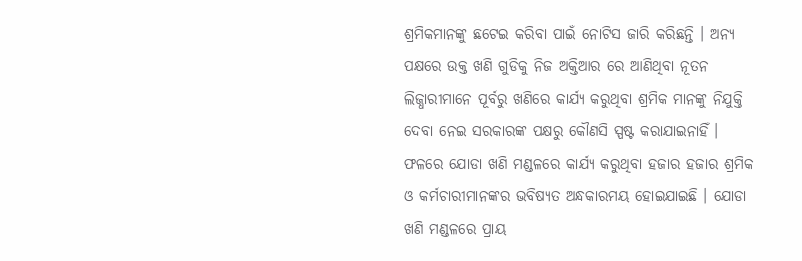ଶ୍ରମିକମାନଙ୍କୁ ଛଟେଇ କରିବା ପାଇଁ ନୋଟିସ ଜାରି କରିଛନ୍ତି । ଅନ୍ୟ ପକ୍ଷରେ ଉକ୍ତ ଖଣି ଗୁଡିକୁ ନିଜ ଅକ୍ତିଆର ରେ ଆଣିଥିବା ନୂତନ ଲିଜ୍ଧାରୀମାନେ ପୂର୍ବରୁ ଖଣିରେ କାର୍ଯ୍ୟ କରୁଥିବା ଶ୍ରମିକ ମାନଙ୍କୁ ନିଯୁକ୍ତି ଦେବା ନେଇ ସରକାରଙ୍କ ପକ୍ଷରୁ କୌଣସି ସ୍ପଷ୍ଟ କରାଯାଇନାହିଁ । ଫଳରେ ଯୋଡା ଖଣି ମଣ୍ଡଳରେ କାର୍ଯ୍ୟ କରୁଥିବା ହଜାର ହଜାର ଶ୍ରମିକ ଓ କର୍ମଚାରୀମାନଙ୍କର ଭବିଷ୍ୟତ ଅନ୍ଧକାରମୟ ହୋଇଯାଇଛି । ଯୋଡା ଖଣି ମଣ୍ଡଳରେ ପ୍ରାୟ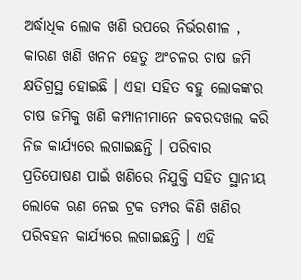ଅର୍ଦ୍ଧାଧିକ ଲୋକ ଖଣି ଉପରେ ନିର୍ଭରଶୀଳ , କାରଣ ଖଣି ଖନନ ହେତୁ ଅଂଚଳର ଚାଷ ଜମି କ୍ଷତିଗ୍ରସ୍ଥ ହୋଇଛି । ଏହା ସହିତ ବହୁ ଲୋକଙ୍କର ଚାଷ ଜମିକୁ ଖଣି କମ୍ପାନୀମାନେ ଜବରଦଖଲ କରି ନିଜ କାର୍ଯ୍ୟରେ ଲଗାଇଛନ୍ତି । ପରିବାର ପ୍ରତିପୋଷଣ ପାଇଁ ଖଣିରେ ନିଯୁକ୍ତି ସହିତ ସ୍ଥାନୀୟ ଲୋକେ ଋଣ ନେଇ ଟ୍ରକ ଡମ୍ପର କିଣି ଖଣିର ପରିବହନ କାର୍ଯ୍ୟରେ ଲଗାଇଛନ୍ତି । ଏହି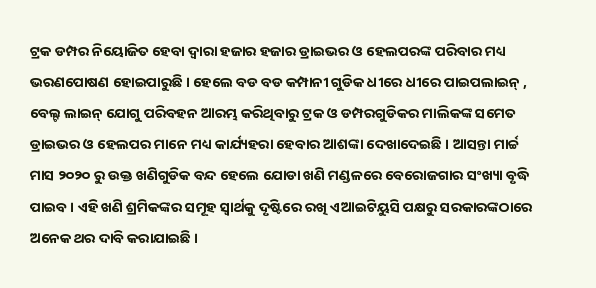ଟ୍ରକ ଡମ୍ପର ନିୟୋଜିତ ହେବା ଦ୍ୱାରା ହଜାର ହଜାର ଡ୍ରାଇଭର ଓ ହେଲପରଙ୍କ ପରିବାର ମଧ୍ୟ ଭରଣପୋଷଣ ହୋଇପାରୁଛି । ହେଲେ ବଡ ବଡ କମ୍ପାନୀ ଗୁଡିକ ଧୀରେ ଧୀରେ ପାଇପଲାଇନ୍ , ବେଲ୍ଟ ଲାଇନ୍ ଯୋଗୁ ପରିବହନ ଆରମ୍ଭ କରିଥିବାରୁ ଟ୍ରକ ଓ ଡମ୍ପରଗୁଡିକର ମାଲିକଙ୍କ ସମେତ ଡ୍ରାଇଭର ଓ ହେଲପର ମାନେ ମଧ୍ୟ କାର୍ଯ୍ୟହରା ହେବାର ଆଶଙ୍କା ଦେଖାଦେଇଛି । ଆସନ୍ତା ମାର୍ଚ୍ଚ ମାସ ୨୦୨୦ ରୁ ଉକ୍ତ ଖଣିଗୁଡିକ ବନ୍ଦ ହେଲେ ଯୋଡା ଖଣି ମଣ୍ଡଳରେ ବେରୋଜଗାର ସଂଖ୍ୟା ବୃଦ୍ଧି ପାଇବ । ଏହି ଖଣି ଶ୍ରମିକଙ୍କର ସମୂହ ସ୍ୱାର୍ଥକୁ ଦୃଷ୍ଟିରେ ରଖି ଏଆଇଟିୟୁସି ପକ୍ଷରୁ ସରକାରଙ୍କଠାରେ ଅନେକ ଥର ଦାବି କରାଯାଇଛି ।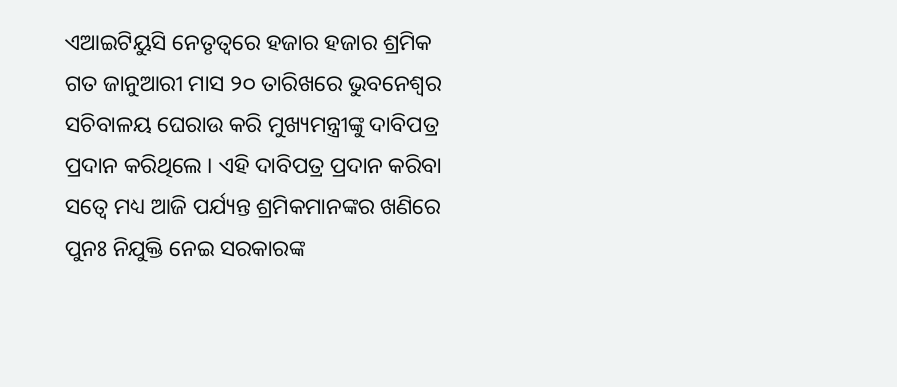ଏଆଇଟିୟୁସି ନେତୃତ୍ୱରେ ହଜାର ହଜାର ଶ୍ରମିକ ଗତ ଜାନୁଆରୀ ମାସ ୨୦ ତାରିଖରେ ଭୁବନେଶ୍ୱର ସଚିବାଳୟ ଘେରାଉ କରି ମୁଖ୍ୟମନ୍ତ୍ରୀଙ୍କୁ ଦାବିପତ୍ର ପ୍ରଦାନ କରିଥିଲେ । ଏହି ଦାବିପତ୍ର ପ୍ରଦାନ କରିବା ସତ୍ୱେ ମଧ୍ୟ ଆଜି ପର୍ଯ୍ୟନ୍ତ ଶ୍ରମିକମାନଙ୍କର ଖଣିରେ ପୁନଃ ନିଯୁକ୍ତି ନେଇ ସରକାରଙ୍କ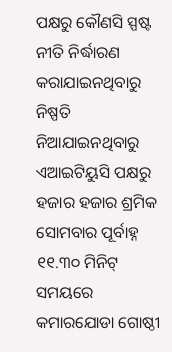ପକ୍ଷରୁ କୌଣସି ସ୍ପଷ୍ଟ ନୀତି ନିର୍ଦ୍ଧାରଣ କରାଯାଇନଥିବାରୁ ନିଷ୍ପତି ନିଆଯାଇନଥିବାରୁ ଏଆଇଟିୟୁସି ପକ୍ଷରୁ ହଜାର ହଜାର ଶ୍ରମିକ ସୋମବାର ପୂର୍ବାହ୍ନ ୧୧.୩୦ ମିନିଟ୍ ସମୟରେ କମାରଯୋଡା ଗୋଷ୍ଠୀ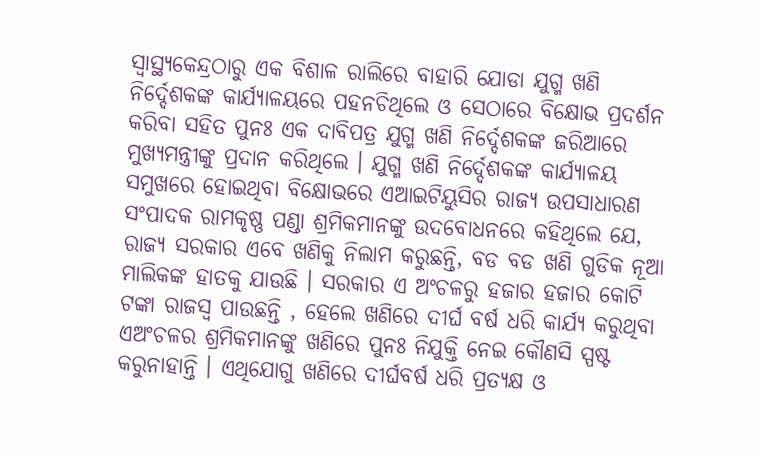ସ୍ୱାସ୍ଥ୍ୟକେନ୍ଦ୍ରଠାରୁ ଏକ ବିଶାଳ ରାଲିରେ ବାହାରି ଯୋଡା ଯୁଗ୍ମ ଖଣି ନିର୍ଦ୍ଦେଶକଙ୍କ କାର୍ଯ୍ୟାଳୟରେ ପହନଚିଥିଲେ ଓ ସେଠାରେ ବିକ୍ଷୋଭ ପ୍ରଦର୍ଶନ କରିବା ସହିତ ପୁନଃ ଏକ ଦାବିପତ୍ର ଯୁଗ୍ମ ଖଣି ନିର୍ଦ୍ଦେଶକଙ୍କ ଜରିଆରେ ମୁଖ୍ୟମନ୍ତ୍ରୀଙ୍କୁ ପ୍ରଦାନ କରିଥିଲେ । ଯୁଗ୍ମ ଖଣି ନିର୍ଦ୍ଦେଶକଙ୍କ କାର୍ଯ୍ୟାଳୟ ସମୁଖରେ ହୋଇଥିବା ବିକ୍ଷୋଭରେ ଏଆଇଟିୟୁସିର ରାଜ୍ୟ ଉପସାଧାରଣ ସଂପାଦକ ରାମକୃଷ୍ଣ ପଣ୍ଡା ଶ୍ରମିକମାନଙ୍କୁ ଉଦବୋଧନରେ କହିଥିଲେ ଯେ, ରାଜ୍ୟ ସରକାର ଏବେ ଖଣିକୁ ନିଲାମ କରୁଛନ୍ତି, ବଡ ବଡ ଖଣି ଗୁଡିକ ନୂଆ ମାଲିକଙ୍କ ହାତକୁ ଯାଉଛି । ସରକାର ଏ ଅଂଚଳରୁ ହଜାର ହଜାର କୋଟି ଟଙ୍କା ରାଜସ୍ୱ ପାଉଛନ୍ତି , ହେଲେ ଖଣିରେ ଦୀର୍ଘ ବର୍ଷ ଧରି କାର୍ଯ୍ୟ କରୁଥିବା ଏଅଂଚଳର ଶ୍ରମିକମାନଙ୍କୁ ଖଣିରେ ପୁନଃ ନିଯୁକ୍ତି ନେଇ କୌଣସି ସ୍ପଷ୍ଟ କରୁନାହାନ୍ତି । ଏଥିଯୋଗୁ ଖଣିରେ ଦୀର୍ଘବର୍ଷ ଧରି ପ୍ରତ୍ୟକ୍ଷ ଓ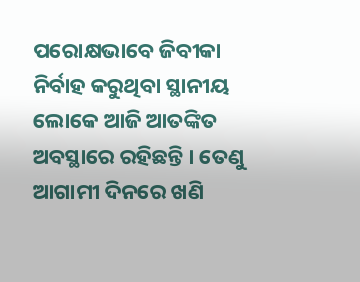ପରୋକ୍ଷଭାବେ ଜିବୀକା ନିର୍ବାହ କରୁଥିବା ସ୍ଥାନୀୟ ଲୋକେ ଆଜି ଆତଙ୍କିତ ଅବସ୍ଥାରେ ରହିଛନ୍ତି । ତେଣୁ ଆଗାମୀ ଦିନରେ ଖଣି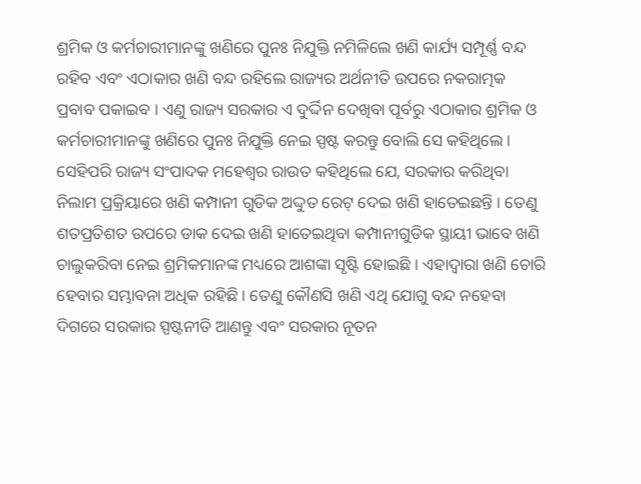ଶ୍ରମିକ ଓ କର୍ମଚାରୀମାନଙ୍କୁ ଖଣିରେ ପୁନଃ ନିଯୁକ୍ତି ନମିଳିଲେ ଖଣି କାର୍ଯ୍ୟ ସମ୍ପୂର୍ଣ୍ଣ ବନ୍ଦ ରହିବ ଏବଂ ଏଠାକାର ଖଣି ବନ୍ଦ ରହିଲେ ରାଜ୍ୟର ଅର୍ଥନୀତି ଉପରେ ନକରାତ୍ମକ ପ୍ରବାବ ପକାଇବ । ଏଣୁ ରାଜ୍ୟ ସରକାର ଏ ଦୁର୍ଦ୍ଦିନ ଦେଖିବା ପୂର୍ବରୁ ଏଠାକାର ଶ୍ରମିକ ଓ କର୍ମଚାରୀମାନଙ୍କୁ ଖଣିରେ ପୁନଃ ନିଯୁକ୍ତି ନେଇ ସ୍ପଷ୍ଟ କରନ୍ତୁ ବୋଲି ସେ କହିଥିଲେ । ସେହିପରି ରାଜ୍ୟ ସଂପାଦକ ମହେଶ୍ୱର ରାଉତ କହିଥିଲେ ଯେ, ସରକାର କରିଥିବା ନିଲାମ ପ୍ରକ୍ରିୟାରେ ଖଣି କମ୍ପାନୀ ଗୁଡିକ ଅଦ୍ଦୁତ ରେଟ୍ ଦେଇ ଖଣି ହାତେଇଛନ୍ତି । ତେଣୁ ଶତପ୍ରତିଶତ ଉପରେ ଡାକ ଦେଇ ଖଣି ହାତେଇଥିବା କମ୍ପାନୀଗୁଡିକ ସ୍ଥାୟୀ ଭାବେ ଖଣି ଚାଲୁକରିବା ନେଇ ଶ୍ରମିକମାନଙ୍କ ମଧ୍ୟରେ ଆଶଙ୍କା ସୃଷ୍ଟି ହୋଇଛି । ଏହାଦ୍ୱାରା ଖଣି ଚୋରି ହେବାର ସମ୍ଭାବନା ଅଧିକ ରହିଛି । ତେଣୁ କୌଣସି ଖଣି ଏଥି ଯୋଗୁ ବନ୍ଦ ନହେବା ଦିଗରେ ସରକାର ସ୍ପଷ୍ଟନୀତି ଆଣନ୍ତୁ ଏବଂ ସରକାର ନୂତନ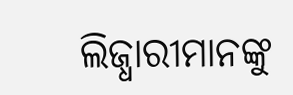ଲିଜ୍ଧାରୀମାନଙ୍କୁ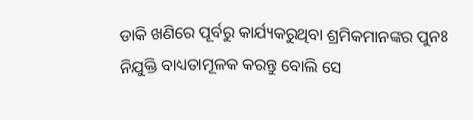ଡାକି ଖଣିରେ ପୂର୍ବରୁ କାର୍ଯ୍ୟକରୁଥିବା ଶ୍ରମିକମାନଙ୍କର ପୁନଃ ନିଯୁକ୍ତି ବାଧ୍ୟତାମୂଳକ କରନ୍ତୁ ବୋଲି ସେ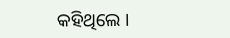କହିଥିଲେ ।